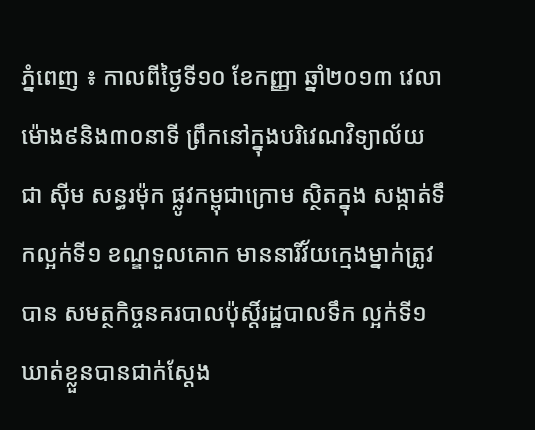ភ្នំពេញ ៖ កាលពីថ្ងៃទី១០ ខែកញ្ញា ឆ្នាំ២០១៣ វេលាម៉ោង៩និង៣០នាទី ព្រឹកនៅក្នុងបរិវេណវិទ្យាល័យ ជា ស៊ីម សន្ធរម៉ុក ផ្លូវកម្ពុជាក្រោម ស្ថិតក្នុង សង្កាត់ទឹកល្អក់ទី១ ខណ្ឌទួលគោក មាននារីវ័យក្មេងម្នាក់ត្រូវបាន សមត្ថកិច្ចនគរបាលប៉ុស្ដិ៍រដ្ឋបាលទឹក ល្អក់ទី១ឃាត់ខ្លួនបានជាក់ស្ដែង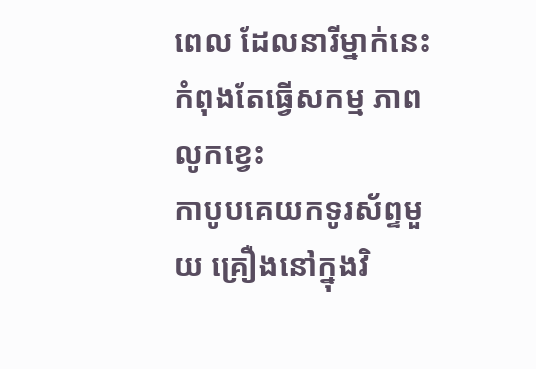ពេល ដែលនារីម្នាក់នេះកំពុងតែធ្វើសកម្ម ភាពលូកខ្វេះ
កាបូបគេយកទូរស័ព្ទមួយ គ្រឿងនៅក្នុងវិ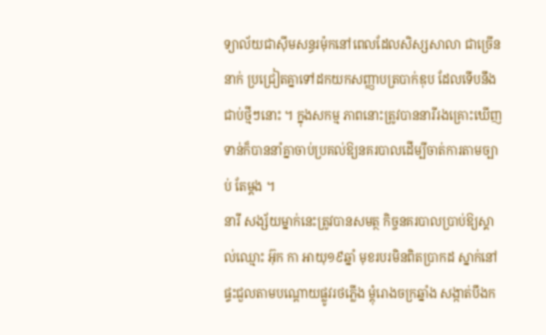ទ្យាល័យជាស៊ីមសន្ធរម៉ុកនៅពេលដែលសិស្សសាលា ជាច្រើននាក់ ប្រជ្រៀតគ្នាទៅដកយកសញ្ញាបត្របាក់ឌុប ដែលទើបនឹងជាប់ថ្មីៗនោះ ។ ក្នុងសកម្ម ភាពនោះត្រូវបាននារីរងគ្រោះឃើញ ទាន់ក៏បាននាំគ្នាចាប់ប្រគល់ឱ្យនគរបាលដើម្បីចាត់ការតាមច្បាប់ តែម្ដង ។
នារី សង្ស័យម្នាក់នេះត្រូវបានសមត្ថ កិច្ចនគរបាលប្រាប់ឱ្យស្គាល់ឈ្មោះ អ៊ុក កា អាយុ១៩ឆ្នាំ មុខរបរមិនពិតប្រាកដ ស្នាក់នៅផ្ទះជួលតាមបណ្ដោយផ្លូវរថភ្លើង ម្ដុំរោងចក្រឆ្នាំង សង្កាត់បឹងក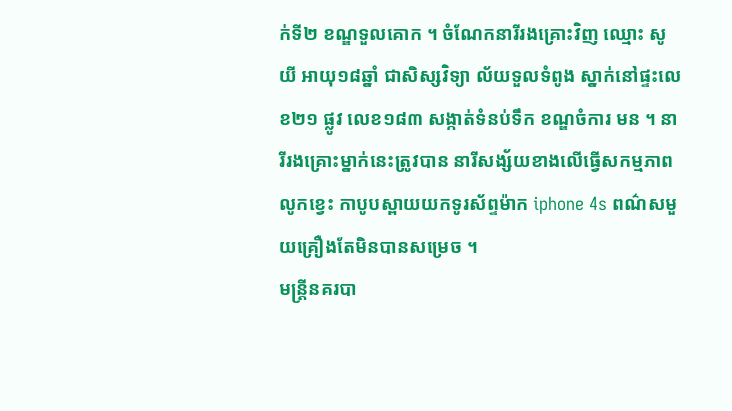ក់ទី២ ខណ្ឌទួលគោក ។ ចំណែកនារីរងគ្រោះវិញ ឈ្មោះ សូ យី អាយុ១៨ឆ្នាំ ជាសិស្សវិទ្យា ល័យទួលទំពូង ស្នាក់នៅផ្ទះលេខ២១ ផ្លូវ លេខ១៨៣ សង្កាត់ទំនប់ទឹក ខណ្ឌចំការ មន ។ នារីរងគ្រោះម្នាក់នេះត្រូវបាន នារីសង្ស័យខាងលើធ្វើសកម្មភាពលូកខ្វេះ កាបូបស្ពាយយកទូរស័ព្ទម៉ាក iphone 4s ពណ៌សមួយគ្រឿងតែមិនបានសម្រេច ។
មន្ដ្រីនគរបា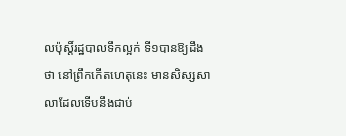លប៉ុស្ដិ៍រដ្ឋបាលទឹកល្អក់ ទី១បានឱ្យដឹងថា នៅព្រឹកកើតហេតុនេះ មានសិស្សសាលាដែលទើបនឹងជាប់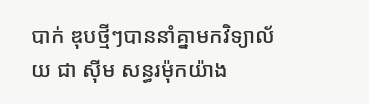បាក់ ឌុបថ្មីៗបាននាំគ្នាមកវិទ្យាល័យ ជា ស៊ីម សន្ធរម៉ុកយ៉ាង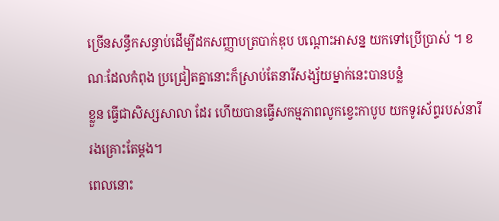ច្រើនសន្ធឹកសន្ធាប់ដើម្បីដកសញ្ញាបត្របាក់ឌុប បណ្ដោះអាសន្ន យកទៅប្រើប្រាស់ ។ ខណៈដែលកំពុង ប្រជ្រៀតគ្នានោះក៏ស្រាប់តែនារីសង្ស័យម្នាក់នេះបានបន្លំ
ខ្លួន ធ្វើជាសិស្សសាលា ដែរ ហើយបានធ្វើសកម្មភាពលូកខ្វេះកាបូប យកទូរស័ព្ទរបស់នារីរងគ្រោះតែម្ដង។
ពេលនោះ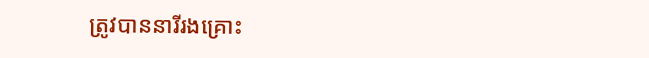ត្រូវបាននារីរងគ្រោះ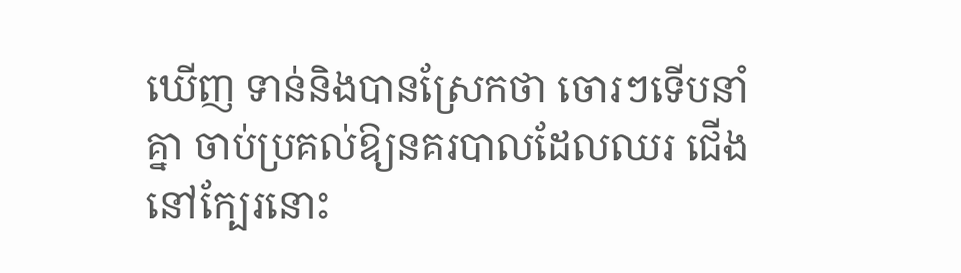ឃើញ ទាន់និងបានស្រែកថា ចោរៗទើបនាំគ្នា ចាប់ប្រគល់ឱ្យនគរបាលដែលឈរ ជើងនៅក្បែរនោះ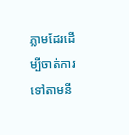ភ្លាមដែរដើម្បីចាត់ការ ទៅតាមនី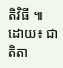តិវិធី ៕ ដោយ៖ ជាតិតា